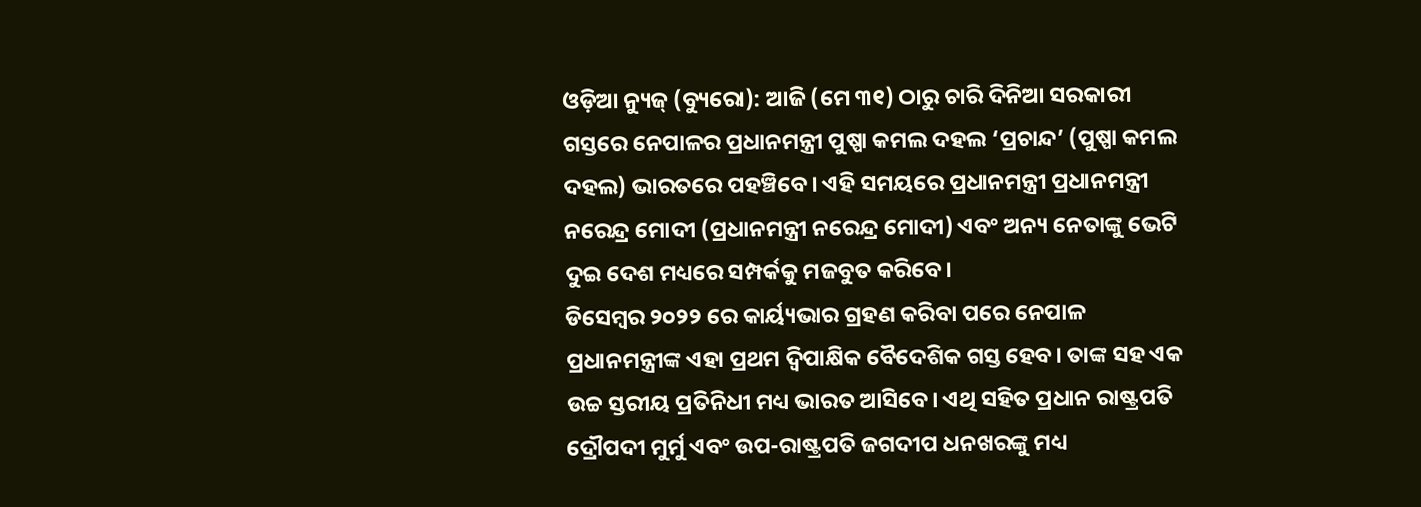ଓଡ଼ିଆ ନ୍ୟୁଜ୍ (ବ୍ୟୁରୋ): ଆଜି (ମେ ୩୧) ଠାରୁ ଚାରି ଦିନିଆ ସରକାରୀ ଗସ୍ତରେ ନେପାଳର ପ୍ରଧାନମନ୍ତ୍ରୀ ପୁଷ୍ପା କମଲ ଦହଲ ‘ପ୍ରଚାନ୍ଦ’ (ପୁଷ୍ପା କମଲ ଦହଲ) ଭାରତରେ ପହଞ୍ଚିବେ। ଏହି ସମୟରେ ପ୍ରଧାନମନ୍ତ୍ରୀ ପ୍ରଧାନମନ୍ତ୍ରୀ ନରେନ୍ଦ୍ର ମୋଦୀ (ପ୍ରଧାନମନ୍ତ୍ରୀ ନରେନ୍ଦ୍ର ମୋଦୀ) ଏବଂ ଅନ୍ୟ ନେତାଙ୍କୁ ଭେଟି ଦୁଇ ଦେଶ ମଧ୍ୟରେ ସମ୍ପର୍କକୁ ମଜବୁତ କରିବେ।
ଡିସେମ୍ବର ୨୦୨୨ ରେ କାର୍ୟ୍ୟଭାର ଗ୍ରହଣ କରିବା ପରେ ନେପାଳ ପ୍ରଧାନମନ୍ତ୍ରୀଙ୍କ ଏହା ପ୍ରଥମ ଦ୍ୱିପାକ୍ଷିକ ବୈଦେଶିକ ଗସ୍ତ ହେବ। ତାଙ୍କ ସହ ଏକ ଉଚ୍ଚ ସ୍ତରୀୟ ପ୍ରତିନିଧୀ ମଧ୍ୟ ଭାରତ ଆସିବେ। ଏଥି ସହିତ ପ୍ରଧାନ ରାଷ୍ଟ୍ରପତି ଦ୍ରୌପଦୀ ମୁର୍ମୁ ଏବଂ ଉପ-ରାଷ୍ଟ୍ରପତି ଜଗଦୀପ ଧନଖରଙ୍କୁ ମଧ୍ୟ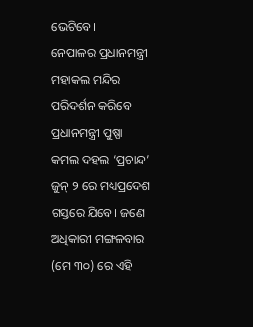ଭେଟିବେ।
ନେପାଳର ପ୍ରଧାନମନ୍ତ୍ରୀ ମହାକଲ ମନ୍ଦିର ପରିଦର୍ଶନ କରିବେ
ପ୍ରଧାନମନ୍ତ୍ରୀ ପୁଷ୍ପା କମଲ ଦହଲ ‘ପ୍ରଚାନ୍ଦ’ ଜୁନ୍ ୨ ରେ ମଧ୍ୟପ୍ରଦେଶ ଗସ୍ତରେ ଯିବେ। ଜଣେ ଅଧିକାରୀ ମଙ୍ଗଳବାର (ମେ ୩୦) ରେ ଏହି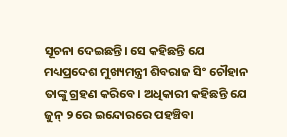ସୂଚନା ଦେଇଛନ୍ତି। ସେ କହିଛନ୍ତି ଯେ ମଧ୍ୟପ୍ରଦେଶ ମୁଖ୍ୟମନ୍ତ୍ରୀ ଶିବରାଜ ସିଂ ଚୌହାନ ତାଙ୍କୁ ଗ୍ରହଣ କରିବେ। ଅଧିକାରୀ କହିଛନ୍ତି ଯେ ଜୁନ୍ ୨ ରେ ଇନ୍ଦୋରରେ ପହଞ୍ଚିବା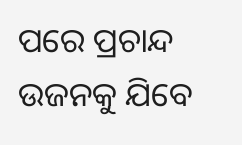ପରେ ପ୍ରଚାନ୍ଦ ଉଜନକୁ ଯିବେ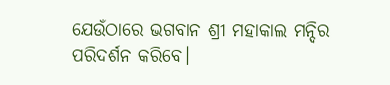ଯେଉଁଠାରେ ଭଗବାନ ଶ୍ରୀ ମହାକାଲ ମନ୍ଦିର ପରିଦର୍ଶନ କରିବେ।